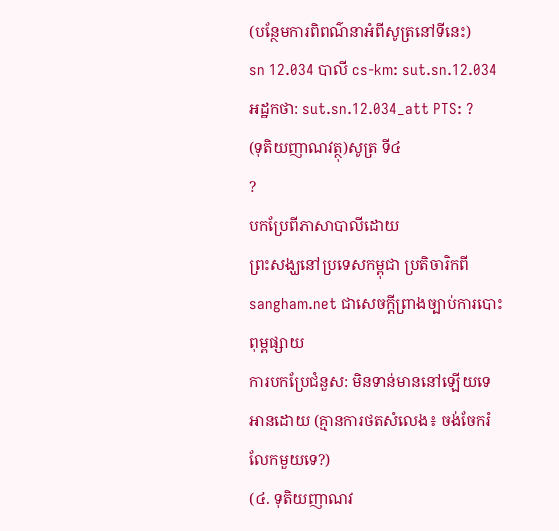(បន្ថែមការពិពណ៌នាអំពីសូត្រនៅទីនេះ)
sn 12.034 បាលី cs-km: sut.sn.12.034 អដ្ឋកថា: sut.sn.12.034_att PTS: ?
(ទុតិយញាណវត្ថុ)សូត្រ ទី៤
?
បកប្រែពីភាសាបាលីដោយ
ព្រះសង្ឃនៅប្រទេសកម្ពុជា ប្រតិចារិកពី sangham.net ជាសេចក្តីព្រាងច្បាប់ការបោះពុម្ពផ្សាយ
ការបកប្រែជំនួស: មិនទាន់មាននៅឡើយទេ
អានដោយ (គ្មានការថតសំលេង៖ ចង់ចែករំលែកមួយទេ?)
(៤. ទុតិយញាណវ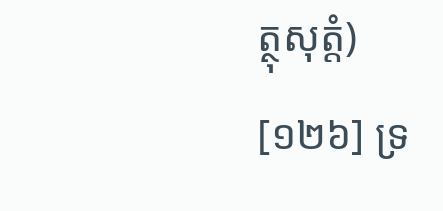ត្ថុសុត្តំ)
[១២៦] ទ្រ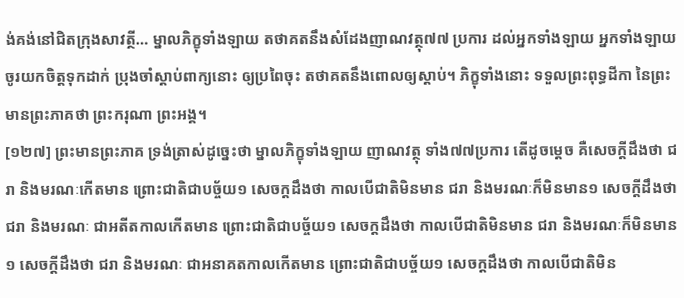ង់គង់នៅជិតក្រុងសាវត្ថី… ម្នាលភិក្ខុទាំងឡាយ តថាគតនឹងសំដែងញាណវត្ថុ៧៧ ប្រការ ដល់អ្នកទាំងឡាយ អ្នកទាំងឡាយ ចូរយកចិត្តទុកដាក់ ប្រុងចាំស្តាប់ពាក្យនោះ ឲ្យប្រពៃចុះ តថាគតនឹងពោលឲ្យស្តាប់។ ភិក្ខុទាំងនោះ ទទួលព្រះពុទ្ធដីកា នៃព្រះមានព្រះភាគថា ព្រះករុណា ព្រះអង្គ។
[១២៧] ព្រះមានព្រះភាគ ទ្រង់ត្រាស់ដូច្នេះថា ម្នាលភិក្ខុទាំងឡាយ ញាណវត្ថុ ទាំង៧៧ប្រការ តើដូចម្តេច គឺសេចក្តីដឹងថា ជរា និងមរណៈកើតមាន ព្រោះជាតិជាបច្ច័យ១ សេចក្តដឹងថា កាលបើជាតិមិនមាន ជរា និងមរណៈក៏មិនមាន១ សេចក្តីដឹងថា ជរា និងមរណៈ ជាអតីតកាលកើតមាន ព្រោះជាតិជាបច្ច័យ១ សេចក្តដឹងថា កាលបើជាតិមិនមាន ជរា និងមរណៈក៏មិនមាន១ សេចក្តីដឹងថា ជរា និងមរណៈ ជាអនាគតកាលកើតមាន ព្រោះជាតិជាបច្ច័យ១ សេចក្តដឹងថា កាលបើជាតិមិន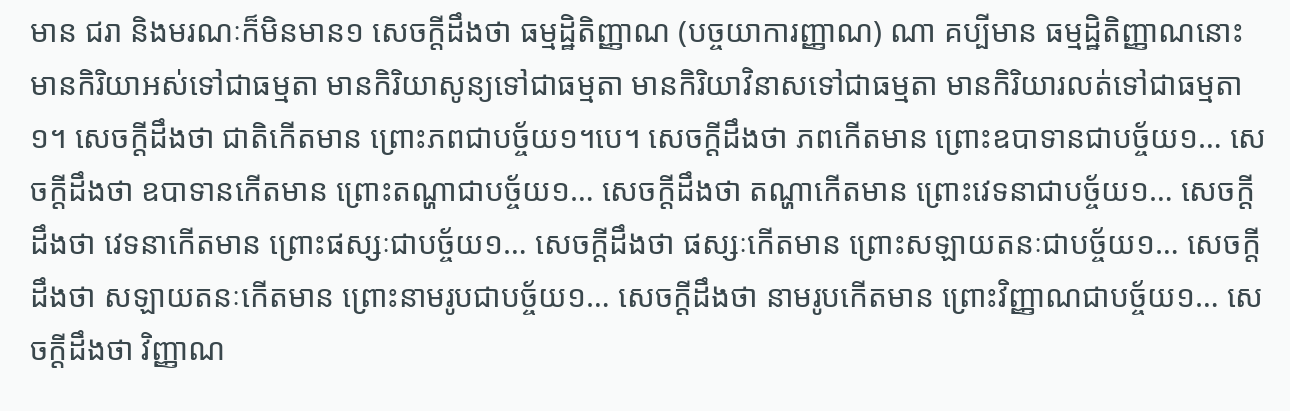មាន ជរា និងមរណៈក៏មិនមាន១ សេចក្តីដឹងថា ធម្មដ្ឋិតិញ្ញាណ (បច្ចយាការញ្ញាណ) ណា គប្បីមាន ធម្មដ្ឋិតិញ្ញាណនោះ មានកិរិយាអស់ទៅជាធម្មតា មានកិរិយាសូន្យទៅជាធម្មតា មានកិរិយាវិនាសទៅជាធម្មតា មានកិរិយារលត់ទៅជាធម្មតា១។ សេចក្តីដឹងថា ជាតិកើតមាន ព្រោះភពជាបច្ច័យ១។បេ។ សេចក្តីដឹងថា ភពកើតមាន ព្រោះឧបាទានជាបច្ច័យ១… សេចក្តីដឹងថា ឧបាទានកើតមាន ព្រោះតណ្ហាជាបច្ច័យ១… សេចក្តីដឹងថា តណ្ហាកើតមាន ព្រោះវេទនាជាបច្ច័យ១… សេចក្តីដឹងថា វេទនាកើតមាន ព្រោះផស្សៈជាបច្ច័យ១… សេចក្តីដឹងថា ផស្សៈកើតមាន ព្រោះសឡាយតនៈជាបច្ច័យ១… សេចក្តីដឹងថា សឡាយតនៈកើតមាន ព្រោះនាមរូបជាបច្ច័យ១… សេចក្តីដឹងថា នាមរូបកើតមាន ព្រោះវិញ្ញាណជាបច្ច័យ១… សេចក្តីដឹងថា វិញ្ញាណ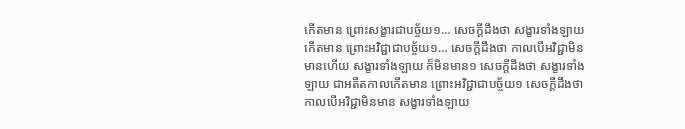កើតមាន ព្រោះសង្ខារជាបច្ច័យ១… សេចក្តីដឹងថា សង្ខារទាំងឡាយកើតមាន ព្រោះអវិជ្ជាជាបច្ច័យ១… សេចក្តីដឹងថា កាលបើអវិជ្ជាមិនមានហើយ សង្ខារទាំងឡាយ ក៏មិនមាន១ សេចក្តីដឹងថា សង្ខារទាំងឡាយ ជាអតីតកាលកើតមាន ព្រោះអវិជ្ជាជាបច្ច័យ១ សេចក្តីដឹងថា កាលបើអវិជ្ជាមិនមាន សង្ខារទាំងឡាយ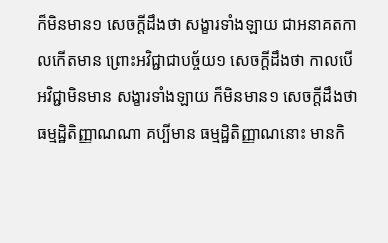ក៏មិនមាន១ សេចក្តីដឹងថា សង្ខារទាំងឡាយ ជាអនាគតកាលកើតមាន ព្រោះអវិជ្ជាជាបច្ច័យ១ សេចក្តីដឹងថា កាលបើអវិជ្ជាមិនមាន សង្ខារទាំងឡាយ ក៏មិនមាន១ សេចក្តីដឹងថា ធម្មដ្ឋិតិញ្ញាណណា គប្បីមាន ធម្មដ្ឋិតិញ្ញាណនោះ មានកិ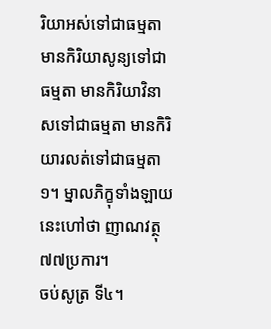រិយាអស់ទៅជាធម្មតា មានកិរិយាសូន្យទៅជាធម្មតា មានកិរិយាវិនាសទៅជាធម្មតា មានកិរិយារលត់ទៅជាធម្មតា១។ ម្នាលភិក្ខុទាំងឡាយ នេះហៅថា ញាណវត្ថុ៧៧ប្រការ។
ចប់សូត្រ ទី៤។